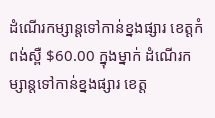ដំណើរកម្សាន្តទៅកាន់ខ្នងផ្សារ ខេត្តកំពង់ស្ពឺ $60.00 ក្នុងម្នាក់ ដំណើរកម្សាន្តទៅកាន់ខ្នងផ្សារ ខេត្ត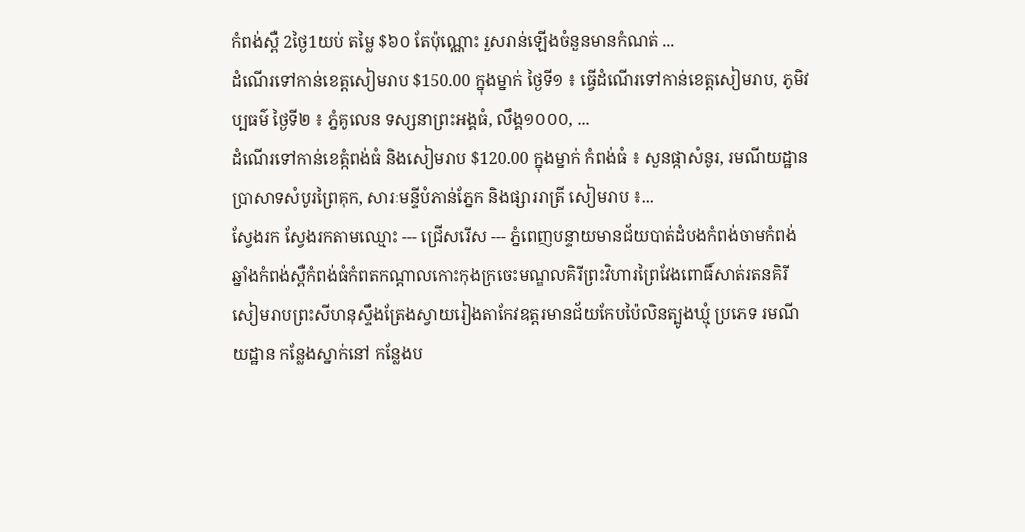កំពង់ស្ពឺ 2ថ្ងៃ1យប់ តម្លៃ $៦០ តែប៉ុណ្ណោះ រួសរាន់ឡើងចំនួនមានកំណត់ ...
ដំណើរទៅកាន់ខេត្តសៀមរាប $150.00 ក្នុងម្នាក់ ថ្ងៃទី១ ៖ ធ្វើដំណើរទៅកាន់ខេត្តសៀមរាប, ភូមិវប្បធម៌ ថ្ងៃទី២ ៖ ភ្នំគូលេន ទស្សនាព្រះអង្គធំ, លឹង្គ១០០០, ...
ដំណើរទៅកាន់ខេត្កំពង់ធំ និងសៀមរាប $120.00 ក្នុងម្នាក់ កំពង់ធំ ៖ សួនផ្កាសំនូរ, រមណីយដ្ឋានប្រាសាទសំបូរព្រៃគុក, សារៈមន្ទីបំភាន់ភ្នែក និងផ្សាររាត្រី សៀមរាប ៖...
ស្វែងរក ស្វែងរកតាមឈ្មោះ --- ជ្រើសរើស --- ភ្នំពេញបន្ទាយមានជ័យបាត់ដំបងកំពង់ចាមកំពង់ឆ្នាំងកំពង់ស្ពឺកំពង់ធំកំពតកណ្ដាលកោះកុងក្រចេះមណ្ឌលគិរីព្រះវិហារព្រៃវែងពោធិ៍សាត់រតនគិរីសៀមរាបព្រះសីហនុស្ទឹងត្រែងស្វាយរៀងតាកែវឧត្ដរមានជ័យកែបប៉ៃលិនត្បូងឃ្មុំ ប្រភេទ រមណីយដ្ឋាន កន្លែងស្នាក់នៅ កន្លែងប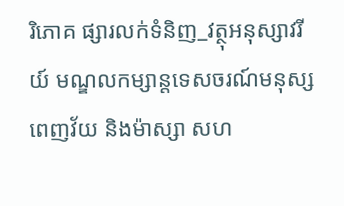រិភោគ ផ្សារលក់ទំនិញ_វត្ថុអនុស្សាវរីយ៍ មណ្ឌលកម្សាន្តទេសចរណ៍មនុស្សពេញវ័យ និងម៉ាស្សា សហ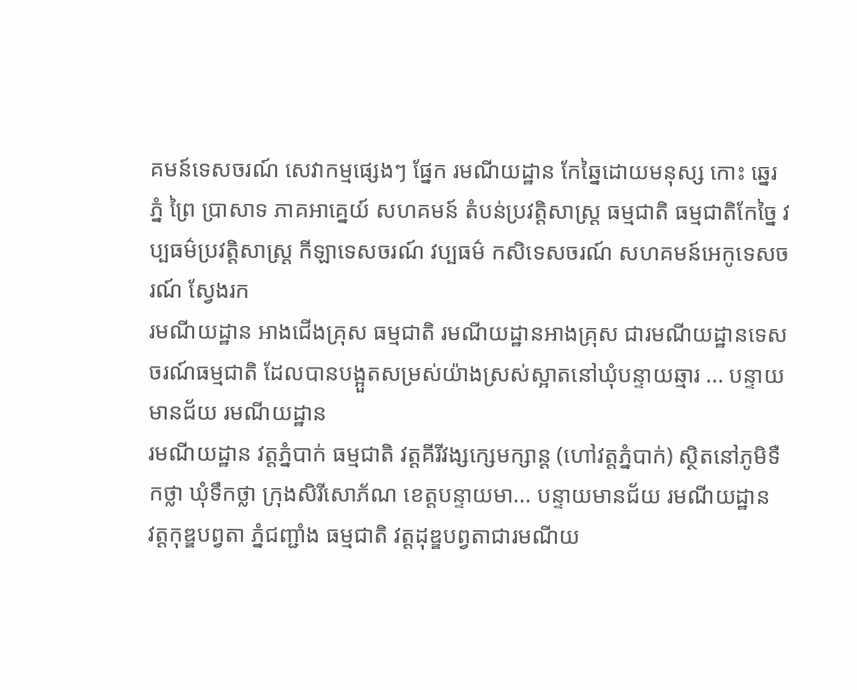គមន៍ទេសចរណ៍ សេវាកម្មផ្សេងៗ ផ្នែក រមណីយដ្ឋាន កែឆ្នៃដោយមនុស្ស កោះ ឆ្នេរ ភ្នំ ព្រៃ ប្រាសាទ ភាគអាគ្នេយ៍ សហគមន៍ តំបន់ប្រវត្តិសាស្រ្ត ធម្មជាតិ ធម្មជាតិកែច្នៃ វប្បធម៌ប្រវត្តិសាស្រ្ត កីឡាទេសចរណ៍ វប្បធម៌ កសិទេសចរណ៍ សហគមន៍អេកូទេសចរណ៍ ស្វែងរក
រមណីយដ្ឋាន អាងជេីងគ្រុស ធម្មជាតិ រមណីយដ្ឋានអាងគ្រុស ជារមណីយដ្ឋានទេសចរណ៍ធម្មជាតិ ដែលបានបង្អួតសម្រស់យ៉ាងស្រស់ស្អាតនៅឃុំបន្ទាយឆ្មារ ... បន្ទាយមានជ័យ រមណីយដ្ឋាន
រមណីយដ្ឋាន វត្តភ្នំបាក់ ធម្មជាតិ វត្តគីរីវង្សក្សេមក្សាន្ត (ហៅវត្តភ្នំបាក់) ស្ថិតនៅភូមិទឺកថ្លា ឃុំទឹកថ្លា ក្រុងសិរីសោភ័ណ ខេត្តបន្ទាយមា... បន្ទាយមានជ័យ រមណីយដ្ឋាន
វត្តកុឌ្ឌបព្វតា ភ្នំជញ្ជាំង ធម្មជាតិ វត្តដុឌ្ឌបព្វតាជារមណីយ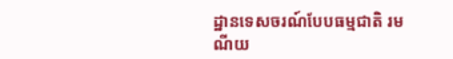ដ្ឋានទេសចរណ៍បែបធម្មជាតិ រមណីយ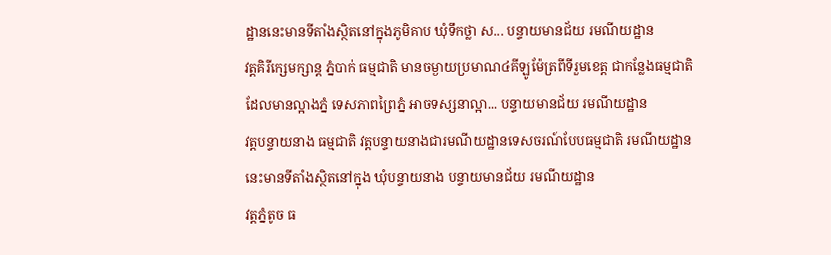ដ្ឋាននេះមានទីតាំងស្ថិតនៅក្នុងភូមិគាប ឃុំទឹកថ្លា ស... បន្ទាយមានជ័យ រមណីយដ្ឋាន
វត្តគិរីក្សេមក្សាន្ត ភ្នំបាក់ ធម្មជាតិ មានចម្ងាយប្រមាណ៤គីឡូម៉ែត្រពីទីរួមខេត្ត ជាកន្លែងធម្មជាតិ ដែលមានល្អាងភ្នំ ទេសភាពព្រៃភ្នំ អាចទស្សនាល្អា... បន្ទាយមានជ័យ រមណីយដ្ឋាន
វត្តបន្ទាយនាង ធម្មជាតិ វត្តបន្ទាយនាងជារមណីយដ្ឋានទេសចរណ៍បែបធម្មជាតិ រមណីយដ្ឋាននេះមានទីតាំងស្ថិតនៅក្នុង ឃុំបន្ទាយនាង បន្ទាយមានជ័យ រមណីយដ្ឋាន
វត្តភ្នំតូច ធ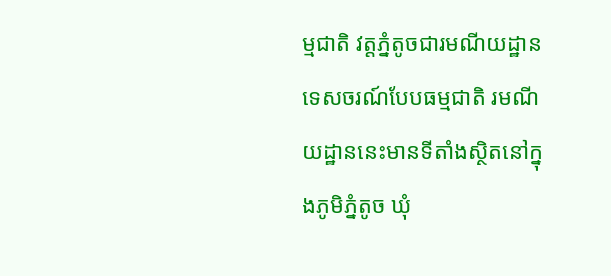ម្មជាតិ វត្តភ្នំតូចជារមណីយដ្ឋានទេសចរណ៍បែបធម្មជាតិ រមណីយដ្ឋាននេះមានទីតាំងស្ថិតនៅក្នុងភូមិភ្នំតូច ឃុំ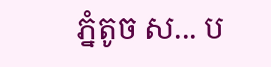ភ្នំតូច ស... ប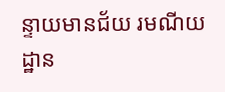ន្ទាយមានជ័យ រមណីយដ្ឋាន